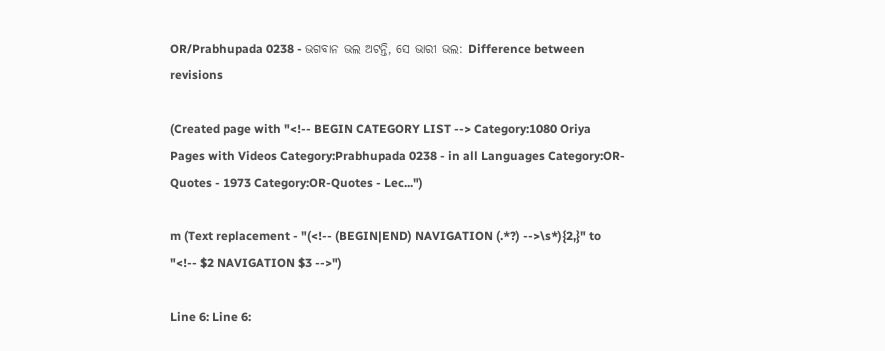OR/Prabhupada 0238 - ଭଗବାନ ଭଲ ଅଟନ୍ତି, ସେ ଭାରୀ ଭଲ: Difference between revisions

(Created page with "<!-- BEGIN CATEGORY LIST --> Category:1080 Oriya Pages with Videos Category:Prabhupada 0238 - in all Languages Category:OR-Quotes - 1973 Category:OR-Quotes - Lec...")

m (Text replacement - "(<!-- (BEGIN|END) NAVIGATION (.*?) -->\s*){2,}" to "<!-- $2 NAVIGATION $3 -->")

Line 6: Line 6: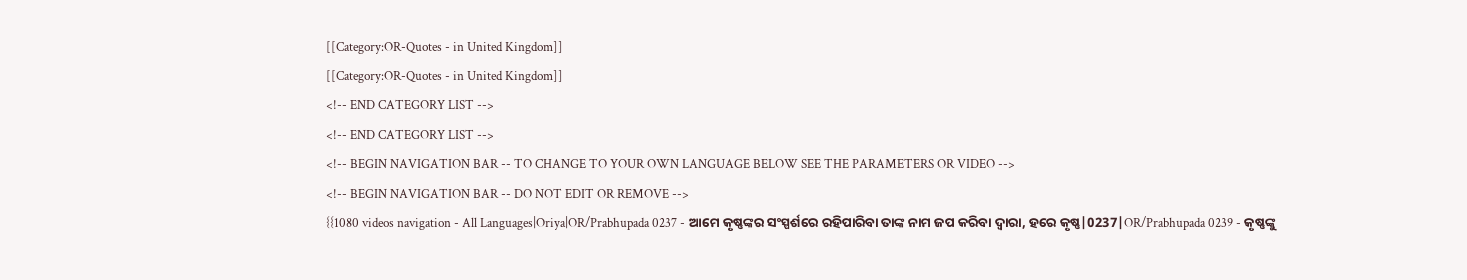[[Category:OR-Quotes - in United Kingdom]]
[[Category:OR-Quotes - in United Kingdom]]
<!-- END CATEGORY LIST -->
<!-- END CATEGORY LIST -->
<!-- BEGIN NAVIGATION BAR -- TO CHANGE TO YOUR OWN LANGUAGE BELOW SEE THE PARAMETERS OR VIDEO -->
<!-- BEGIN NAVIGATION BAR -- DO NOT EDIT OR REMOVE -->
{{1080 videos navigation - All Languages|Oriya|OR/Prabhupada 0237 - ଆମେ କୃଷ୍ଣଙ୍କର ସଂସ୍ପର୍ଶରେ ରହିପାରିବା ତାଙ୍କ ନାମ ଜପ କରିବା ଦ୍ଵାରା, ହରେ କୃଷ୍ଣ|0237|OR/Prabhupada 0239 - କୃଷ୍ଣଙ୍କୁ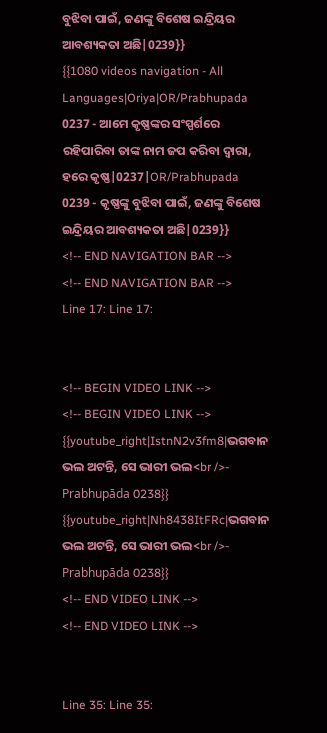ବୁଝିବା ପାଇଁ, ଜଣଙ୍କୁ ବିଶେଷ ଇନ୍ଦ୍ରିୟର ଆବଶ୍ୟକତା ଅଛି|0239}}
{{1080 videos navigation - All Languages|Oriya|OR/Prabhupada 0237 - ଆମେ କୃଷ୍ଣଙ୍କର ସଂସ୍ପର୍ଶରେ ରହିପାରିବା ତାଙ୍କ ନାମ ଜପ କରିବା ଦ୍ଵାରା, ହରେ କୃଷ୍ଣ|0237|OR/Prabhupada 0239 - କୃଷ୍ଣଙ୍କୁ ବୁଝିବା ପାଇଁ, ଜଣଙ୍କୁ ବିଶେଷ ଇନ୍ଦ୍ରିୟର ଆବଶ୍ୟକତା ଅଛି|0239}}
<!-- END NAVIGATION BAR -->
<!-- END NAVIGATION BAR -->
Line 17: Line 17:


<!-- BEGIN VIDEO LINK -->
<!-- BEGIN VIDEO LINK -->
{{youtube_right|IstnN2v3fm8|ଭଗବାନ ଭଲ ଅଟନ୍ତି, ସେ ଭାରୀ ଭଲ<br />- Prabhupāda 0238}}
{{youtube_right|Nh8438ItFRc|ଭଗବାନ ଭଲ ଅଟନ୍ତି, ସେ ଭାରୀ ଭଲ<br />- Prabhupāda 0238}}
<!-- END VIDEO LINK -->
<!-- END VIDEO LINK -->


Line 35: Line 35: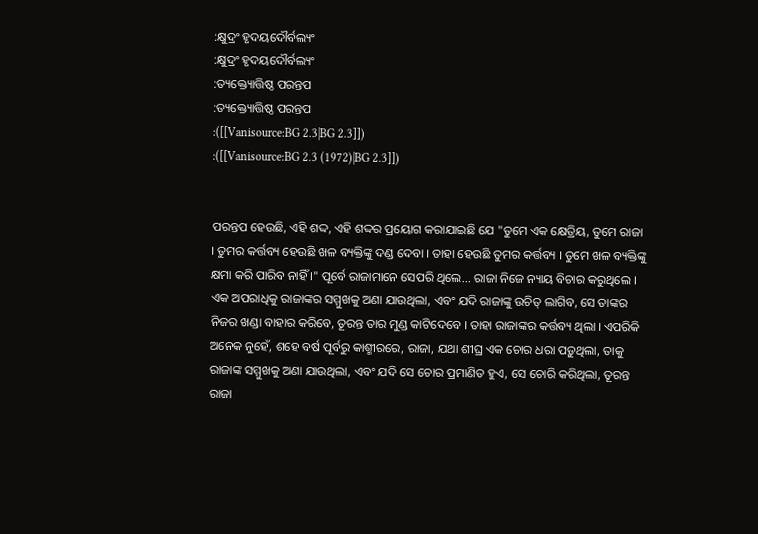:କ୍ଷୁଦ୍ରଂ ହୃଦୟଦୌର୍ବଲ୍ୟଂ
:କ୍ଷୁଦ୍ରଂ ହୃଦୟଦୌର୍ବଲ୍ୟଂ
:ତ୍ୟକ୍ତ୍ୟୋତ୍ତିଷ୍ଠ ପରନ୍ତପ
:ତ୍ୟକ୍ତ୍ୟୋତ୍ତିଷ୍ଠ ପରନ୍ତପ
:([[Vanisource:BG 2.3|BG 2.3]])
:([[Vanisource:BG 2.3 (1972)|BG 2.3]])


ପରନ୍ତପ ହେଉଛି, ଏହି ଶଦ୍ଦ, ଏହି ଶଦ୍ଦର ପ୍ରୟୋଗ କରାଯାଇଛି ଯେ "ତୁମେ ଏକ କ୍ଷେତ୍ରିୟ, ତୁମେ ରାଜା । ତୁମର କର୍ତ୍ତବ୍ୟ ହେଉଛି ଖଳ ବ୍ୟକ୍ତିଙ୍କୁ ଦଣ୍ଡ ଦେବା । ତାହା ହେଉଛି ତୁମର କର୍ତ୍ତବ୍ୟ । ତୁମେ ଖଳ ବ୍ୟକ୍ତିଙ୍କୁ କ୍ଷମା କରି ପାରିବ ନାହିଁ ।" ପୂର୍ବେ ରାଜାମାନେ ସେପରି ଥିଲେ... ରାଜା ନିଜେ ନ୍ୟାୟ ବିଚାର କରୁଥିଲେ । ଏକ ଅପରାଧିକୁ ରାଜାଙ୍କର ସମ୍ମୁଖକୁ ଅଣା ଯାଉଥିଲା, ଏବଂ ଯଦି ରାଜାଙ୍କୁ ଉଚିତ୍ ଲାଗିବ, ସେ ତାଙ୍କର ନିଜର ଖଣ୍ଡା ବାହାର କରିବେ, ତୂରନ୍ତ ତାର ମୁଣ୍ଡ କାଟିଦେବେ । ତାହା ରାଜାଙ୍କର କର୍ତ୍ତବ୍ୟ ଥିଲା । ଏପରିକି ଅନେକ ନୁହେଁ, ଶହେ ବର୍ଷ ପୂର୍ବରୁ କାଶ୍ମୀରରେ, ରାଜା, ଯଥା ଶୀଘ୍ର ଏକ ଚୋର ଧରା ପଡ଼ୁଥିଲା, ତାକୁ ରାଜାଙ୍କ ସମ୍ମୁଖକୁ ଅଣା ଯାଉଥିଲା, ଏବଂ ଯଦି ସେ ଚୋର ପ୍ରମାଣିତ ହୁଏ, ସେ ଚୋରି କରିଥିଲା, ତୂରନ୍ତ ରାଜା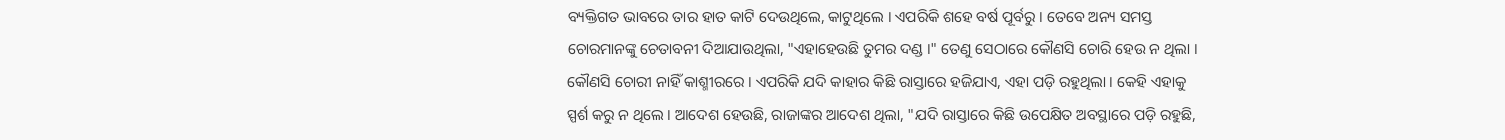ବ୍ୟକ୍ତିଗତ ଭାବରେ ତାର ହାତ କାଟି ଦେଉଥିଲେ, କାଟୁଥିଲେ । ଏପରିକି ଶହେ ବର୍ଷ ପୂର୍ବରୁ । ତେବେ ଅନ୍ୟ ସମସ୍ତ ଚୋରମାନଙ୍କୁ ଚେତାବନୀ ଦିଆଯାଉଥିଲା, "ଏହାହେଉଛି ତୁମର ଦଣ୍ଡ ।" ତେଣୁ ସେଠାରେ କୌଣସି ଚୋରି ହେଉ ନ ଥିଲା । କୌଣସି ଚୋରୀ ନାହିଁ କାଶ୍ମୀରରେ । ଏପରିକି ଯଦି କାହାର କିଛି ରାସ୍ତାରେ ହଜିଯାଏ, ଏହା ପଡ଼ି ରହୁଥିଲା । କେହି ଏହାକୁ ସ୍ପର୍ଶ କରୁ ନ ଥିଲେ । ଆଦେଶ ହେଉଛି, ରାଜାଙ୍କର ଆଦେଶ ଥିଲା, "ଯଦି ରାସ୍ତାରେ କିଛି ଉପେକ୍ଷିତ ଅବସ୍ଥାରେ ପଡ଼ି ରହୁଛି,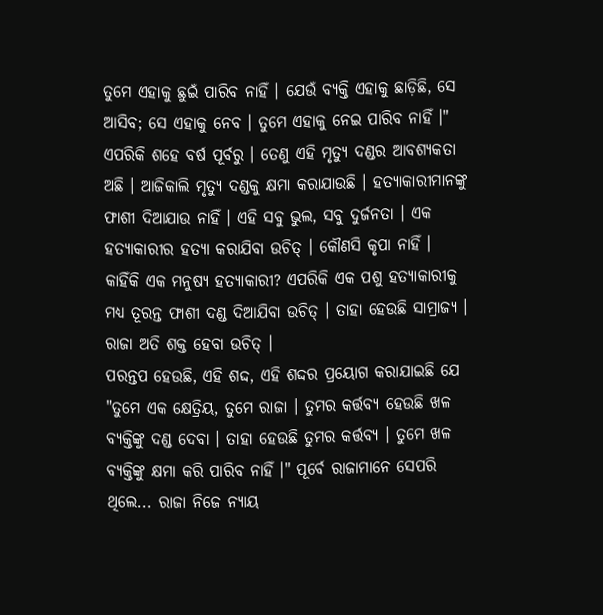ତୁମେ ଏହାକୁ ଛୁଇଁ ପାରିବ ନାହିଁ । ଯେଉଁ ବ୍ୟକ୍ତି ଏହାକୁ ଛାଡ଼ିଛି, ସେ ଆସିବ; ସେ ଏହାକୁ ନେବ । ତୁମେ ଏହାକୁ ନେଇ ପାରିବ ନାହିଁ ।" ଏପରିକି ଶହେ ବର୍ଷ ପୂର୍ବରୁ । ତେଣୁ ଏହି ମୃତ୍ୟୁ ଦଣ୍ଡର ଆବଶ୍ୟକତା ଅଛି । ଆଜିକାଲି ମୃତ୍ୟୁ ଦଣ୍ଡକୁ କ୍ଷମା କରାଯାଉଛି । ହତ୍ୟାକାରୀମାନଙ୍କୁ ଫାଶୀ ଦିଆଯାଉ ନାହିଁ । ଏହି ସବୁ ଭୁଲ, ସବୁ ଦୁର୍ଜନତା । ଏକ ହତ୍ୟାକାରୀର ହତ୍ୟା କରାଯିବା ଉଚିତ୍ । କୌଣସି କୃପା ନାହିଁ । କାହିଁକି ଏକ ମନୁଷ୍ୟ ହତ୍ୟାକାରୀ? ଏପରିକି ଏକ ପଶୁ ହତ୍ୟାକାରୀକୁ ମଧ୍ୟ ତୂରନ୍ତ ଫାଶୀ ଦଣ୍ଡ ଦିଆଯିବା ଉଚିତ୍ । ତାହା ହେଉଛି ସାମ୍ରାଜ୍ୟ । ରାଜା ଅତି ଶକ୍ତ ହେବା ଉଚିତ୍ ।
ପରନ୍ତପ ହେଉଛି, ଏହି ଶଦ୍ଦ, ଏହି ଶଦ୍ଦର ପ୍ରୟୋଗ କରାଯାଇଛି ଯେ "ତୁମେ ଏକ କ୍ଷେତ୍ରିୟ, ତୁମେ ରାଜା । ତୁମର କର୍ତ୍ତବ୍ୟ ହେଉଛି ଖଳ ବ୍ୟକ୍ତିଙ୍କୁ ଦଣ୍ଡ ଦେବା । ତାହା ହେଉଛି ତୁମର କର୍ତ୍ତବ୍ୟ । ତୁମେ ଖଳ ବ୍ୟକ୍ତିଙ୍କୁ କ୍ଷମା କରି ପାରିବ ନାହିଁ ।" ପୂର୍ବେ ରାଜାମାନେ ସେପରି ଥିଲେ... ରାଜା ନିଜେ ନ୍ୟାୟ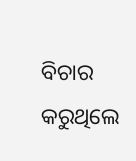ବିଚାର କରୁଥିଲେ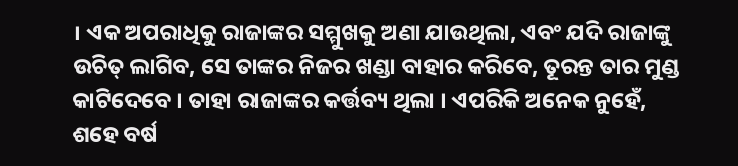। ଏକ ଅପରାଧିକୁ ରାଜାଙ୍କର ସମ୍ମୁଖକୁ ଅଣା ଯାଉଥିଲା, ଏବଂ ଯଦି ରାଜାଙ୍କୁ ଉଚିତ୍ ଲାଗିବ, ସେ ତାଙ୍କର ନିଜର ଖଣ୍ଡା ବାହାର କରିବେ, ତୂରନ୍ତ ତାର ମୁଣ୍ଡ କାଟିଦେବେ । ତାହା ରାଜାଙ୍କର କର୍ତ୍ତବ୍ୟ ଥିଲା । ଏପରିକି ଅନେକ ନୁହେଁ, ଶହେ ବର୍ଷ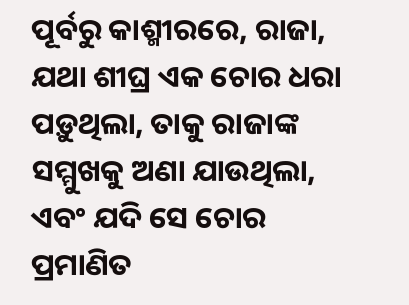ପୂର୍ବରୁ କାଶ୍ମୀରରେ, ରାଜା, ଯଥା ଶୀଘ୍ର ଏକ ଚୋର ଧରା ପଡ଼ୁଥିଲା, ତାକୁ ରାଜାଙ୍କ ସମ୍ମୁଖକୁ ଅଣା ଯାଉଥିଲା, ଏବଂ ଯଦି ସେ ଚୋର ପ୍ରମାଣିତ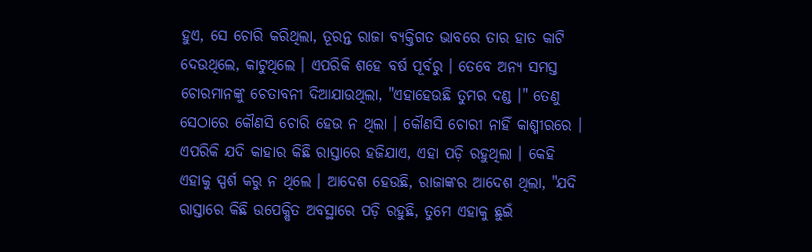ହୁଏ, ସେ ଚୋରି କରିଥିଲା, ତୂରନ୍ତ ରାଜା ବ୍ୟକ୍ତିଗତ ଭାବରେ ତାର ହାତ କାଟି ଦେଉଥିଲେ, କାଟୁଥିଲେ । ଏପରିକି ଶହେ ବର୍ଷ ପୂର୍ବରୁ । ତେବେ ଅନ୍ୟ ସମସ୍ତ ଚୋରମାନଙ୍କୁ ଚେତାବନୀ ଦିଆଯାଉଥିଲା, "ଏହାହେଉଛି ତୁମର ଦଣ୍ଡ ।" ତେଣୁ ସେଠାରେ କୌଣସି ଚୋରି ହେଉ ନ ଥିଲା । କୌଣସି ଚୋରୀ ନାହିଁ କାଶ୍ମୀରରେ । ଏପରିକି ଯଦି କାହାର କିଛି ରାସ୍ତାରେ ହଜିଯାଏ, ଏହା ପଡ଼ି ରହୁଥିଲା । କେହି ଏହାକୁ ସ୍ପର୍ଶ କରୁ ନ ଥିଲେ । ଆଦେଶ ହେଉଛି, ରାଜାଙ୍କର ଆଦେଶ ଥିଲା, "ଯଦି ରାସ୍ତାରେ କିଛି ଉପେକ୍ଷିତ ଅବସ୍ଥାରେ ପଡ଼ି ରହୁଛି, ତୁମେ ଏହାକୁ ଛୁଇଁ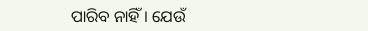ପାରିବ ନାହିଁ । ଯେଉଁ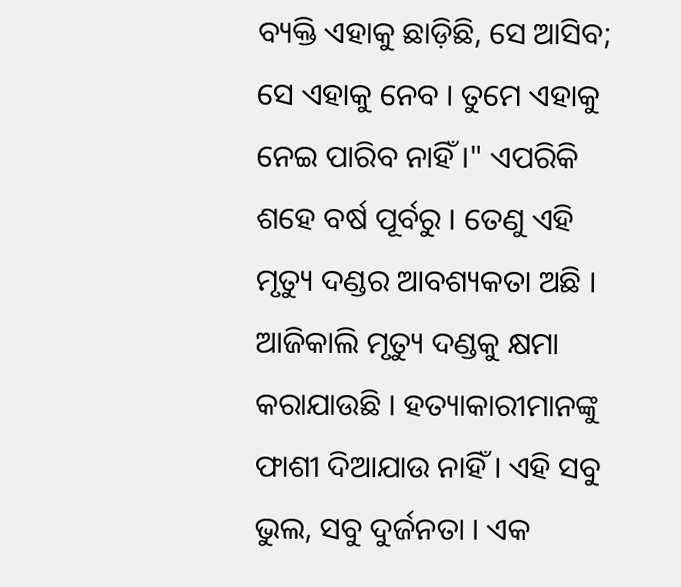ବ୍ୟକ୍ତି ଏହାକୁ ଛାଡ଼ିଛି, ସେ ଆସିବ; ସେ ଏହାକୁ ନେବ । ତୁମେ ଏହାକୁ ନେଇ ପାରିବ ନାହିଁ ।" ଏପରିକି ଶହେ ବର୍ଷ ପୂର୍ବରୁ । ତେଣୁ ଏହି ମୃତ୍ୟୁ ଦଣ୍ଡର ଆବଶ୍ୟକତା ଅଛି । ଆଜିକାଲି ମୃତ୍ୟୁ ଦଣ୍ଡକୁ କ୍ଷମା କରାଯାଉଛି । ହତ୍ୟାକାରୀମାନଙ୍କୁ ଫାଶୀ ଦିଆଯାଉ ନାହିଁ । ଏହି ସବୁ ଭୁଲ, ସବୁ ଦୁର୍ଜନତା । ଏକ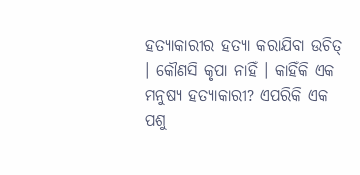ହତ୍ୟାକାରୀର ହତ୍ୟା କରାଯିବା ଉଚିତ୍ । କୌଣସି କୃପା ନାହିଁ । କାହିଁକି ଏକ ମନୁଷ୍ୟ ହତ୍ୟାକାରୀ? ଏପରିକି ଏକ ପଶୁ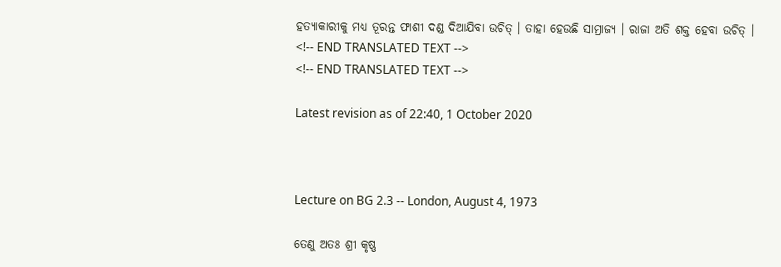ହତ୍ୟାକାରୀକୁ ମଧ୍ୟ ତୂରନ୍ତ ଫାଶୀ ଦଣ୍ଡ ଦିଆଯିବା ଉଚିତ୍ । ତାହା ହେଉଛି ସାମ୍ରାଜ୍ୟ । ରାଜା ଅତି ଶକ୍ତ ହେବା ଉଚିତ୍ ।
<!-- END TRANSLATED TEXT -->
<!-- END TRANSLATED TEXT -->

Latest revision as of 22:40, 1 October 2020



Lecture on BG 2.3 -- London, August 4, 1973

ତେଣୁ ଅତଃ ଶ୍ରୀ କୃଷ୍ଣ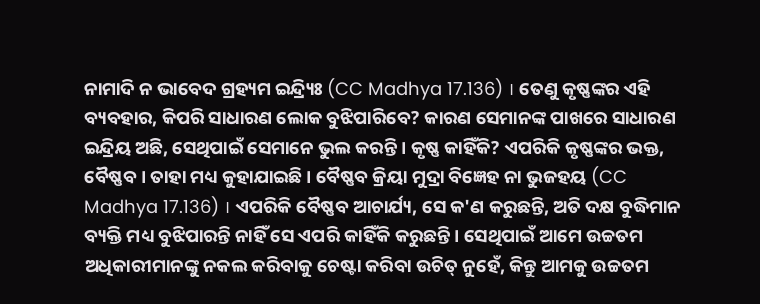ନାମାଦି ନ ଭାବେଦ ଗ୍ରହ୍ୟମ ଇନ୍ଦ୍ର୍ୟିଃ (CC Madhya 17.136) । ତେଣୁ କୃଷ୍ଣଙ୍କର ଏହି ବ୍ୟବହାର, କିପରି ସାଧାରଣ ଲୋକ ବୁଝିପାରିବେ? କାରଣ ସେମାନଙ୍କ ପାଖରେ ସାଧାରଣ ଇନ୍ଦ୍ରିୟ ଅଛି, ସେଥିପାଇଁ ସେମାନେ ଭୁଲ କରନ୍ତି । କୃଷ୍ଣ କାହିଁକି? ଏପରିକି କୃଷ୍ଣଙ୍କର ଭକ୍ତ, ବୈଷ୍ଣବ । ତାହା ମଧ୍ୟ କୁହାଯାଇଛି । ବୈଷ୍ଣବ କ୍ରିୟା ମୁଦ୍ରା ବିଜ୍ଞେହ ନା ଭୁଜହୟ (CC Madhya 17.136) । ଏପରିକି ବୈଷ୍ଣବ ଆଚାର୍ଯ୍ୟ, ସେ କ'ଣ କରୁଛନ୍ତି, ଅତି ଦକ୍ଷ ବୁଦ୍ଧିମାନ ବ୍ୟକ୍ତି ମଧ୍ୟ ବୁଝିପାରନ୍ତି ନାହିଁ ସେ ଏପରି କାହିଁକି କରୁଛନ୍ତି । ସେଥିପାଇଁ ଆମେ ଉଚ୍ଚତମ ଅଧିକାରୀମାନଙ୍କୁ ନକଲ କରିବାକୁ ଚେଷ୍ଟା କରିବା ଉଚିତ୍ ନୁହେଁ, କିନ୍ତୁ ଆମକୁ ଉଚ୍ଚତମ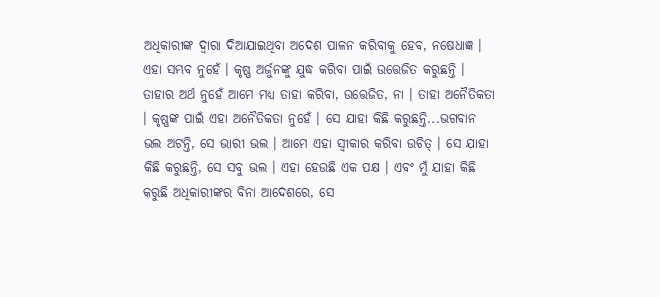ଅଧିକାରୀଙ୍କ ଦ୍ଵାରା ଦିଆଯାଇଥିବା ଅଦେଶ ପାଳନ କରିବାକୁ ହେବ, ନଷେଧାଜ୍ଞ । ଏହା ସମ୍ଭବ ନୁହେଁ । କୃଷ୍ଣ ଅର୍ଜୁନଙ୍କୁ ଯୁଦ୍ଧ କରିବା ପାଇଁ ଉତ୍ତେଜିତ କରୁଛନ୍ତି । ତାହାର ଅର୍ଥ ନୁହେଁ ଆମେ ମଧ୍ୟ ତାହା କରିବା, ଉତ୍ତେଜିତ, ନା । ତାହା ଅନୈତିକତା । କୃଷ୍ଣଙ୍କ ପାଇଁ ଏହା ଅନୈତିକତା ନୁହେଁ । ସେ ଯାହା କିଛି କରୁଛନ୍ତି...ଭଗବାନ ଭଲ ଅଟନ୍ତି, ସେ ଭାରୀ ଭଲ । ଆମେ ଏହା ସ୍ଵୀକାର କରିବା ଉଚିତ୍ । ସେ ଯାହା କିଛି କରୁଛନ୍ତି, ସେ ସବୁ ଭଲ । ଏହା ହେଉଛି ଏକ ପକ୍ଷ । ଏବଂ ମୁଁ ଯାହା କିଛି କରୁଛି ଅଧିକାରୀଙ୍କର ବିନା ଆଦେଶରେ, ସେ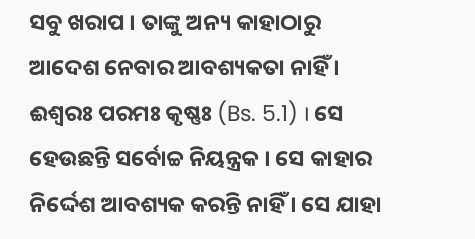ସବୁ ଖରାପ । ତାଙ୍କୁ ଅନ୍ୟ କାହାଠାରୁ ଆଦେଶ ନେବାର ଆବଶ୍ୟକତା ନାହିଁ । ଈଶ୍ଵରଃ ପରମଃ କୃଷ୍ଣଃ (Bs. 5.1) । ସେ ହେଉଛନ୍ତି ସର୍ବୋଚ୍ଚ ନିୟନ୍ତ୍ରକ । ସେ କାହାର ନିର୍ଦ୍ଦେଶ ଆବଶ୍ୟକ କରନ୍ତି ନାହିଁ । ସେ ଯାହା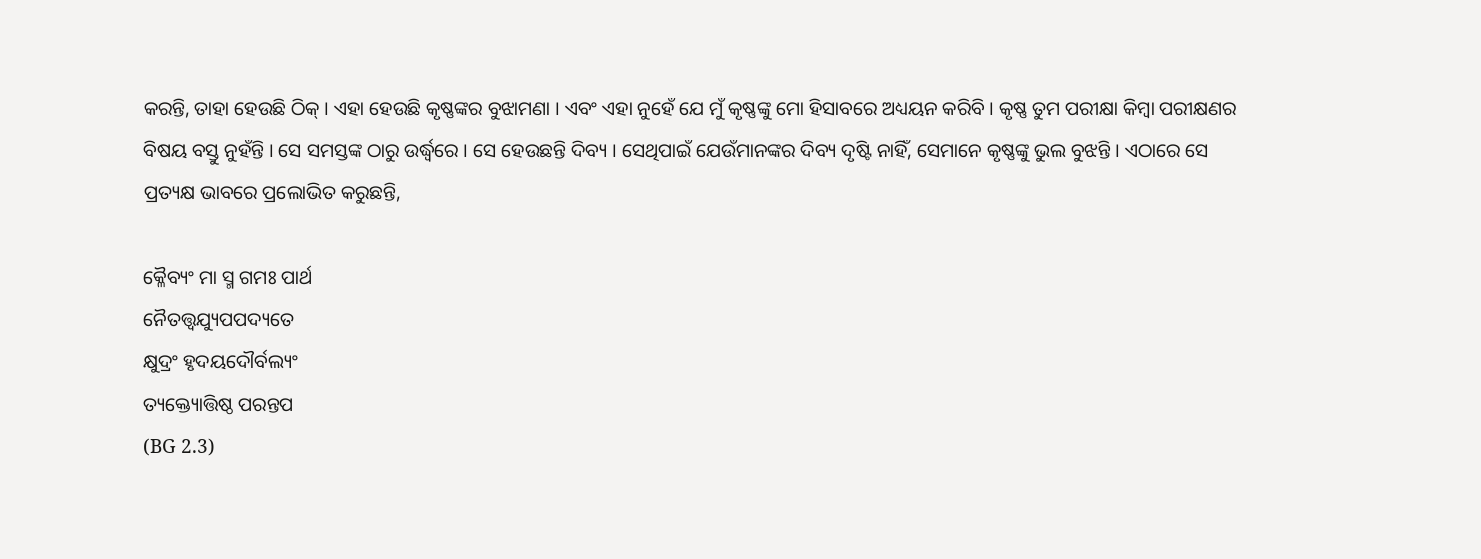କରନ୍ତି, ତାହା ହେଉଛି ଠିକ୍ । ଏହା ହେଉଛି କୃଷ୍ଣଙ୍କର ବୁଝାମଣା । ଏବଂ ଏହା ନୁହେଁ ଯେ ମୁଁ କୃଷ୍ଣଙ୍କୁ ମୋ ହିସାବରେ ଅଧ୍ୟୟନ କରିବି । କୃଷ୍ଣ ତୁମ ପରୀକ୍ଷା କିମ୍ଵା ପରୀକ୍ଷଣର ବିଷୟ ବସ୍ତୁ ନୁହଁନ୍ତି । ସେ ସମସ୍ତଙ୍କ ଠାରୁ ଉର୍ଦ୍ଧ୍ଵରେ । ସେ ହେଉଛନ୍ତି ଦିବ୍ୟ । ସେଥିପାଇଁ ଯେଉଁମାନଙ୍କର ଦିବ୍ୟ ଦୃଷ୍ଟି ନାହିଁ, ସେମାନେ କୃଷ୍ଣଙ୍କୁ ଭୁଲ ବୁଝନ୍ତି । ଏଠାରେ ସେ ପ୍ରତ୍ୟକ୍ଷ ଭାବରେ ପ୍ରଲୋଭିତ କରୁଛନ୍ତି,

କ୍ଳୈବ୍ୟଂ ମା ସ୍ମ ଗମଃ ପାର୍ଥ
ନୈତତ୍ତ୍ଵଯ୍ୟୁପପଦ୍ୟତେ
କ୍ଷୁଦ୍ରଂ ହୃଦୟଦୌର୍ବଲ୍ୟଂ
ତ୍ୟକ୍ତ୍ୟୋତ୍ତିଷ୍ଠ ପରନ୍ତପ
(BG 2.3)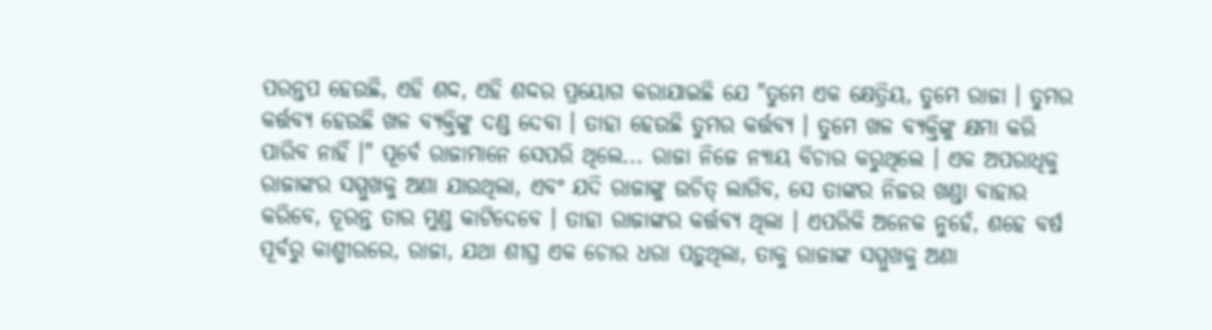ପରନ୍ତପ ହେଉଛି, ଏହି ଶଦ୍ଦ, ଏହି ଶଦ୍ଦର ପ୍ରୟୋଗ କରାଯାଇଛି ଯେ "ତୁମେ ଏକ କ୍ଷେତ୍ରିୟ, ତୁମେ ରାଜା । ତୁମର କର୍ତ୍ତବ୍ୟ ହେଉଛି ଖଳ ବ୍ୟକ୍ତିଙ୍କୁ ଦଣ୍ଡ ଦେବା । ତାହା ହେଉଛି ତୁମର କର୍ତ୍ତବ୍ୟ । ତୁମେ ଖଳ ବ୍ୟକ୍ତିଙ୍କୁ କ୍ଷମା କରି ପାରିବ ନାହିଁ ।" ପୂର୍ବେ ରାଜାମାନେ ସେପରି ଥିଲେ... ରାଜା ନିଜେ ନ୍ୟାୟ ବିଚାର କରୁଥିଲେ । ଏକ ଅପରାଧିକୁ ରାଜାଙ୍କର ସମ୍ମୁଖକୁ ଅଣା ଯାଉଥିଲା, ଏବଂ ଯଦି ରାଜାଙ୍କୁ ଉଚିତ୍ ଲାଗିବ, ସେ ତାଙ୍କର ନିଜର ଖଣ୍ଡା ବାହାର କରିବେ, ତୂରନ୍ତ ତାର ମୁଣ୍ଡ କାଟିଦେବେ । ତାହା ରାଜାଙ୍କର କର୍ତ୍ତବ୍ୟ ଥିଲା । ଏପରିକି ଅନେକ ନୁହେଁ, ଶହେ ବର୍ଷ ପୂର୍ବରୁ କାଶ୍ମୀରରେ, ରାଜା, ଯଥା ଶୀଘ୍ର ଏକ ଚୋର ଧରା ପଡ଼ୁଥିଲା, ତାକୁ ରାଜାଙ୍କ ସମ୍ମୁଖକୁ ଅଣା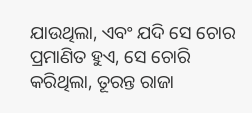ଯାଉଥିଲା, ଏବଂ ଯଦି ସେ ଚୋର ପ୍ରମାଣିତ ହୁଏ, ସେ ଚୋରି କରିଥିଲା, ତୂରନ୍ତ ରାଜା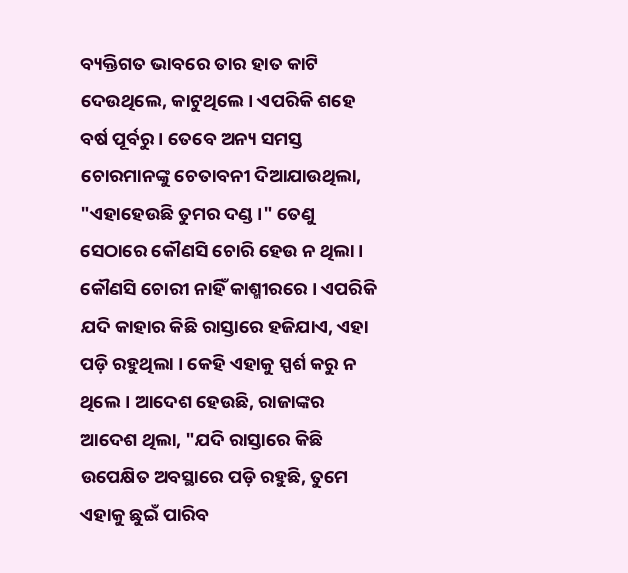ବ୍ୟକ୍ତିଗତ ଭାବରେ ତାର ହାତ କାଟି ଦେଉଥିଲେ, କାଟୁଥିଲେ । ଏପରିକି ଶହେ ବର୍ଷ ପୂର୍ବରୁ । ତେବେ ଅନ୍ୟ ସମସ୍ତ ଚୋରମାନଙ୍କୁ ଚେତାବନୀ ଦିଆଯାଉଥିଲା, "ଏହାହେଉଛି ତୁମର ଦଣ୍ଡ ।" ତେଣୁ ସେଠାରେ କୌଣସି ଚୋରି ହେଉ ନ ଥିଲା । କୌଣସି ଚୋରୀ ନାହିଁ କାଶ୍ମୀରରେ । ଏପରିକି ଯଦି କାହାର କିଛି ରାସ୍ତାରେ ହଜିଯାଏ, ଏହା ପଡ଼ି ରହୁଥିଲା । କେହି ଏହାକୁ ସ୍ପର୍ଶ କରୁ ନ ଥିଲେ । ଆଦେଶ ହେଉଛି, ରାଜାଙ୍କର ଆଦେଶ ଥିଲା, "ଯଦି ରାସ୍ତାରେ କିଛି ଉପେକ୍ଷିତ ଅବସ୍ଥାରେ ପଡ଼ି ରହୁଛି, ତୁମେ ଏହାକୁ ଛୁଇଁ ପାରିବ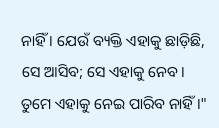ନାହିଁ । ଯେଉଁ ବ୍ୟକ୍ତି ଏହାକୁ ଛାଡ଼ିଛି, ସେ ଆସିବ; ସେ ଏହାକୁ ନେବ । ତୁମେ ଏହାକୁ ନେଇ ପାରିବ ନାହିଁ ।"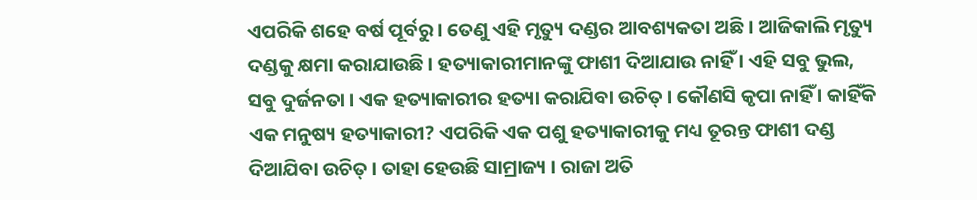ଏପରିକି ଶହେ ବର୍ଷ ପୂର୍ବରୁ । ତେଣୁ ଏହି ମୃତ୍ୟୁ ଦଣ୍ଡର ଆବଶ୍ୟକତା ଅଛି । ଆଜିକାଲି ମୃତ୍ୟୁ ଦଣ୍ଡକୁ କ୍ଷମା କରାଯାଉଛି । ହତ୍ୟାକାରୀମାନଙ୍କୁ ଫାଶୀ ଦିଆଯାଉ ନାହିଁ । ଏହି ସବୁ ଭୁଲ, ସବୁ ଦୁର୍ଜନତା । ଏକ ହତ୍ୟାକାରୀର ହତ୍ୟା କରାଯିବା ଉଚିତ୍ । କୌଣସି କୃପା ନାହିଁ । କାହିଁକି ଏକ ମନୁଷ୍ୟ ହତ୍ୟାକାରୀ? ଏପରିକି ଏକ ପଶୁ ହତ୍ୟାକାରୀକୁ ମଧ୍ୟ ତୂରନ୍ତ ଫାଶୀ ଦଣ୍ଡ ଦିଆଯିବା ଉଚିତ୍ । ତାହା ହେଉଛି ସାମ୍ରାଜ୍ୟ । ରାଜା ଅତି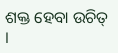ଶକ୍ତ ହେବା ଉଚିତ୍ ।